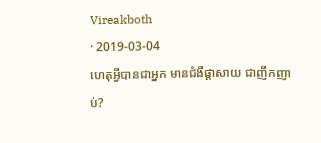Vireakboth
· 2019-03-04
ហេតុអ្វីបានជាអ្នក មានជំងឺផ្តាសាយ ជាញឹកញាប់?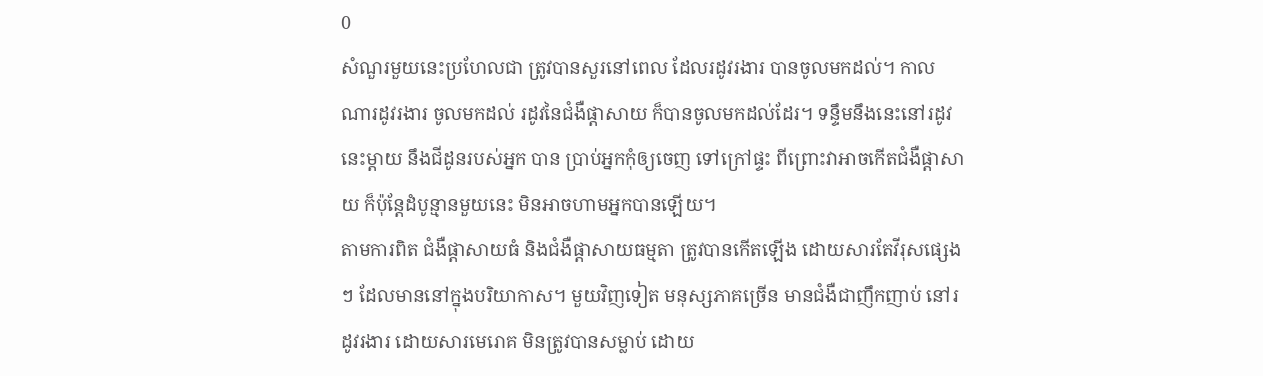0
សំណួរមួយនេះប្រហែលជា ត្រូវបានសួរនៅពេល ដែលរដូវរងារ បានចូលមកដល់។ កាលណារដូវរងារ ចូលមកដល់ រដូវនៃជំងឺផ្តាសាយ ក៏បានចូលមកដល់ដែរ។ ទន្ទឹមនឹងនេះនៅរដូវនេះម្តាយ នឹងជីដូនរបស់អ្នក បាន ប្រាប់អ្នកកុំឲ្យចេញ ទៅក្រៅផ្ទះ ពីព្រោះវាអាចកើតជំងឺផ្តាសាយ ក៏ប៉ុន្តែដំបូន្មានមួយនេះ មិនអាចហាមអ្នកបានឡើយ។
តាមការពិត ជំងឺផ្តាសាយធំ និងជំងឺផ្តាសាយធម្មតា ត្រូវបានកើតឡើង ដោយសារតែវីរុសផ្សេងៗ ដែលមាននៅក្នុងបរិយាកាស។ មួយវិញទៀត មនុស្សភាគច្រើន មានជំងឺជាញឹកញាប់ នៅរដូវរងារ ដោយសារមេរោគ មិនត្រូវបានសម្លាប់ ដោយ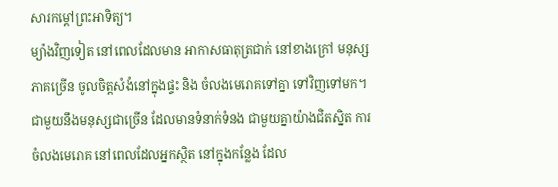សារកម្តៅព្រះអាទិត្យ។
ម្យ៉ាងវិញទៀត នៅពេលដែលមាន អាកាសធាតុត្រជាក់ នៅខាងក្រៅ មនុស្សភាគច្រើន ចូលចិត្តសំងំនៅក្នុងផ្ទះ និង ចំលងមេរោគទៅគ្នា ទៅវិញទៅមក។
ជាមួយនឹងមនុស្សជាច្រើន ដែលមានទំនាក់ទំនង ជាមួយគ្នាយ៉ាងជិតស្និត ការចំលងមេរោគ នៅពេលដែលអ្នកស្ថិត នៅក្នុងកន្លែង ដែល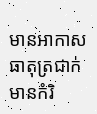មានអាកាសធាតុត្រជាក់មានកំរិ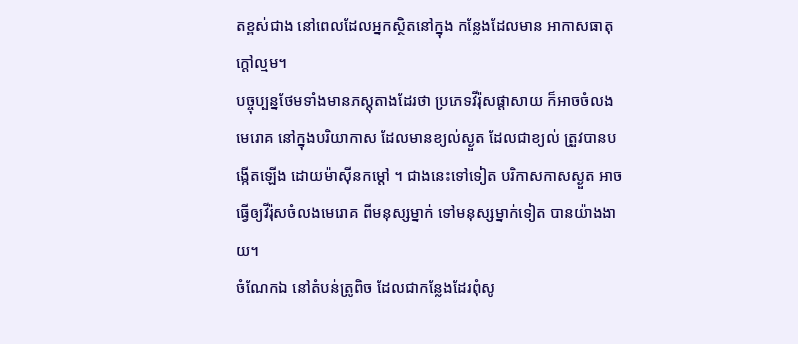តខ្ពស់ជាង នៅពេលដែលអ្នកស្ថិតនៅក្នុង កន្លែងដែលមាន អាកាសធាតុក្តៅល្មម។
បច្ចុប្បន្នថែមទាំងមានភស្តុតាងដែរថា ប្រភេទវីរ៉ុសផ្តាសាយ ក៏អាចចំលងមេរោគ នៅក្នុងបរិយាកាស ដែលមានខ្យល់ស្ងួត ដែលជាខ្យល់ ត្រួវបានបង្កើតឡើង ដោយម៉ាស៊ីនកម្តៅ ។ ជាងនេះទៅទៀត បរិកាសកាសស្ងួត អាចធ្វើឲ្យវីរ៉ុសចំលងមេរោគ ពីមនុស្សម្នាក់ ទៅមនុស្សម្នាក់ទៀត បានយ៉ាងងាយ។
ចំណែកឯ នៅតំបន់ត្រូពិច ដែលជាកន្លែងដែរពុំសូ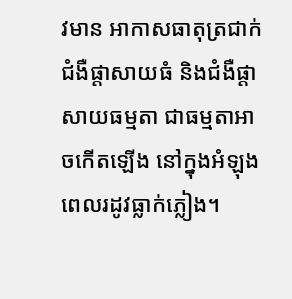វមាន អាកាសធាតុត្រជាក់ ជំងឺផ្តាសាយធំ និងជំងឺផ្តាសាយធម្មតា ជាធម្មតាអាចកើតឡើង នៅក្នុងអំឡុងពេលរដូវធ្លាក់ភ្លៀង។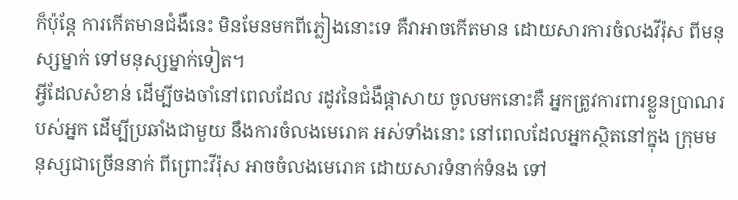ក៏ប៉ុន្តែ ការកើតមានជំងឺនេះ មិនមែនមកពីភ្លៀងនោះទេ គឺវាអាចកើតមាន ដោយសារការចំលងវីរ៉ុស ពីមនុស្សម្នាក់ ទៅមនុស្សម្នាក់ទៀត។
អ្វីដែលសំខាន់ ដើម្បីចងចាំនៅពេលដែល រដូវនៃជំងឺផ្តាសាយ ចូលមកនោះគឺ អ្នកត្រូវការពារខ្លួនប្រាណរបស់អ្នក ដើម្បីប្រឆាំងជាមួយ នឹងការចំលងមេរោគ អស់ទាំងនោះ នៅពេលដែលអ្នកស្ថិតនៅក្នុង ក្រុមមនុស្សជាច្រើននាក់ ពីព្រោះវីរ៉ុស អាចចំលងមេរោគ ដោយសារទំនាក់ទំនង ទៅ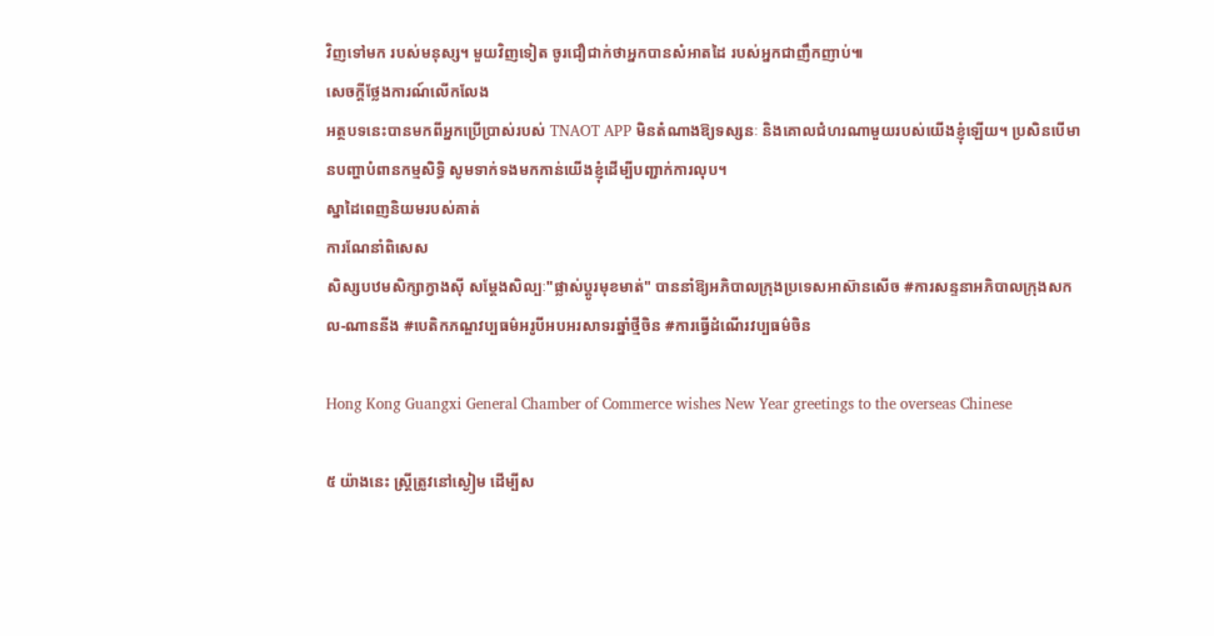វិញទៅមក របស់មនុស្ស។ មួយវិញទៀត ចូរជឿជាក់ថាអ្នកបានសំអាតដៃ របស់អ្នកជាញឹកញាប់៕
សេចក្តីថ្លែងការណ៍លើកលែង
អត្ថបទនេះបានមកពីអ្នកប្រើប្រាស់របស់ TNAOT APP មិនតំណាងឱ្យទស្សនៈ និងគោលជំហរណាមួយរបស់យើងខ្ញុំឡើយ។ ប្រសិនបើមានបញ្ហាបំពានកម្មសិទ្ធិ សូមទាក់ទងមកកាន់យើងខ្ញុំដើម្បីបញ្ជាក់ការលុប។
ស្នាដៃពេញនិយមរបស់គាត់
ការណែនាំពិសេស
សិស្សបឋមសិក្សាក្វាងស៊ី សម្តែងសិល្បៈ"ផ្លាស់ប្តូរមុខមាត់" បាននាំឱ្យអភិបាលក្រុងប្រទេសអាស៊ានសើច #ការសន្ទនាអភិបាលក្រុងសកល-ណាននីង #បេតិកភណ្ឌវប្បធម៌អរូបីអបអរសាទរឆ្នាំថ្មីចិន #ការធ្វើដំណើរវប្បធម៌ចិន

Hong Kong Guangxi General Chamber of Commerce wishes New Year greetings to the overseas Chinese

៥ យ៉ាងនេះ ស្ត្រីត្រូវនៅស្ងៀម ដើម្បីស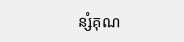ន្សំគុណ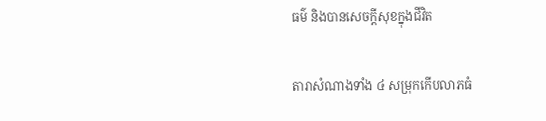ធម៌ និងបានសេចក្តីសុខក្នុងជីវិត

តារាសំណាងទាំង ៤ សម្រុកកើបលាភធំ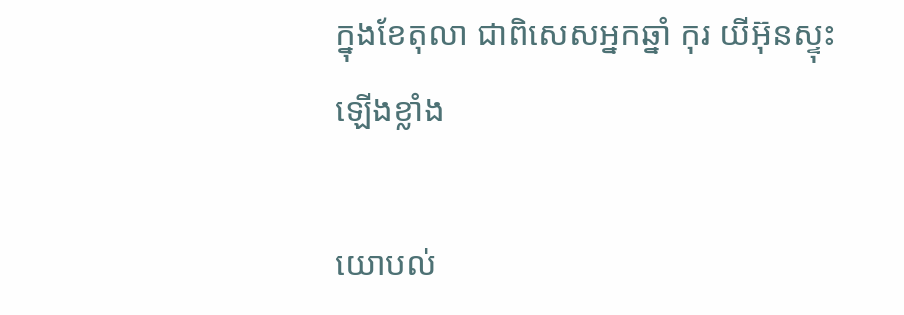ក្នុងខែតុលា ជាពិសេសអ្នកឆ្នាំ កុរ យីអ៊ុនស្ទុះឡើងខ្លាំង

យោបល់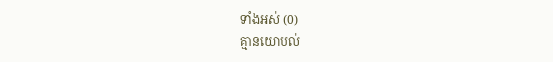ទាំងអស់ (0)
គ្មានយោបល់